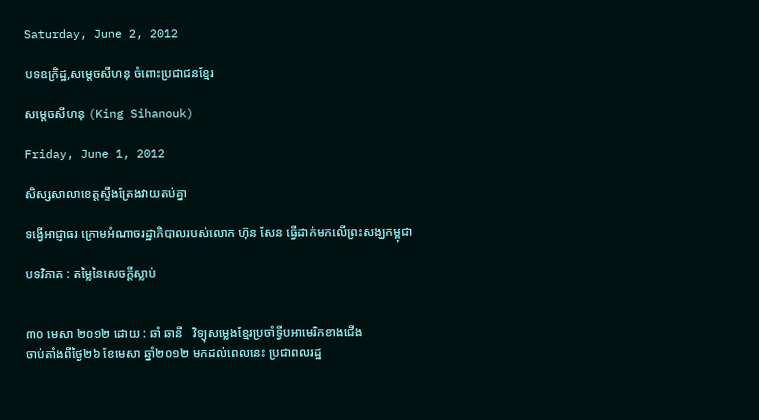Saturday, June 2, 2012

បទឧក្រិដ្ឋ,សម្តេចសីហនុ ចំពោះប្រជាជនខ្មែរ

សម្តេចសីហនុ (King Sihanouk)

Friday, June 1, 2012

សិស្សសាលាខេត្តស្ទឹងត្រែងវាយតប់គ្នា

ទង្វើអាជ្ញាធរ ក្រោមអំណាចរដ្ឋាភិបាលរបស់លោក ហ៊ុន សែន ធ្វើដាក់មកលើព្រះសង្ឃកម្ពុជា

បទវិភាគ : តម្លៃនៃសេចក្តីស្លាប់


៣០ មេសា ២០១២ ដោយ : ឆាំ ឆានី   វិទ្យុសម្លេងខ្មែរប្រចាំទ្វីបអាមេរិកខាងជើង
ចាប់តាំងពីថ្ងៃ២៦ ខែមេសា ឆ្នាំ២០១២ មកដល់ពេលនេះ ប្រជាពលរដ្ឋ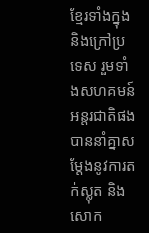ខែ្មរទាំងក្នុងនិងក្រៅប្រទេស រួមទាំងសហគមន៍អន្តរជាតិផង បាននាំគ្នាសម្តែងនូវការតក់ស្លុត និងសោក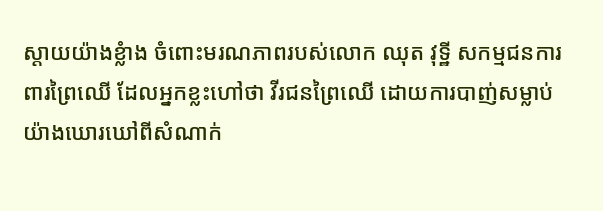ស្តាយយ៉ាងខ្លំាង ចំពោះមរណភាពរបស់លោក ឈុត វុទ្ឋី សកម្មជនការពារព្រៃឈើ ដែលអ្នកខ្លះហៅថា វីរជនព្រៃឈើ ដោយការបាញ់សម្លាប់យ៉ាងឃោរឃៅពីសំណាក់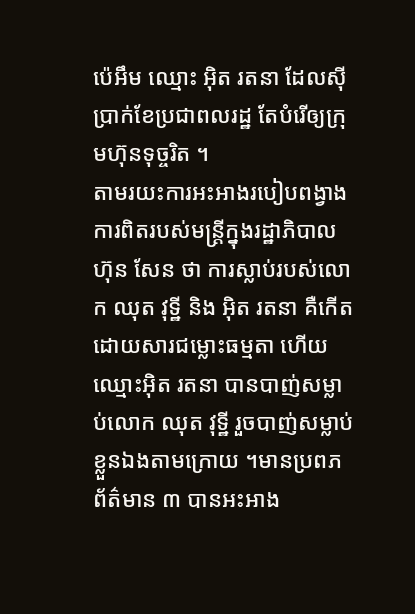ប៉េអឹម ឈ្មោះ អ៊ិត រតនា ដែលស៊ីប្រាក់ខែប្រជាពលរដ្ឋ តែបំរើឲ្យក្រុមហ៊ុនទុច្ចរិត ។
តាមរយះការអះអាងរបៀបពង្វាងការពិតរបស់មន្ត្រីក្នុងរដ្ឋាភិបាល ហ៊ុន សែន ថា ការស្លាប់របស់លោក ឈុត វុទ្ឋី និង អ៊ិត រតនា គឺកើតដោយសារជម្លោះធម្មតា ហើយ ឈ្មោះអ៊ិត រតនា បានបាញ់សម្លាប់លោក ឈុត វុទ្ឋី រួចបាញ់សម្លាប់ខ្លួនឯងតាមក្រោយ ។មានប្រពភព័ត៌មាន ៣ បានអះអាង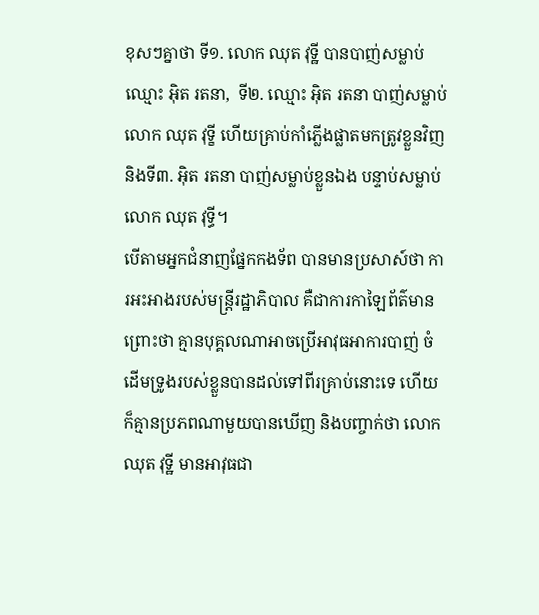ខុសៗគ្នាថា ទី១. លោក ឈុត វុទ្ឋី បានបាញ់សម្លាប់ឈ្មោះ អ៊ិត រតនា,  ទី២. ឈ្មោះ អ៊ិត រតនា បាញ់សម្លាប់លោក ឈុត វុទ្ខី ហើយគ្រាប់កាំភ្លើងផ្លាតមកត្រូវខ្លួនវិញ និងទី៣. អ៊ិត រតនា បាញ់សម្លាប់ខ្លួនឯង បន្ទាប់សម្លាប់លោក ឈុត វុទ្ធី។
បើតាមអ្នកជំនាញផ្នែកកងទ័ព បានមានប្រសាស៍ថា ការអះអាងរបស់មន្ត្រីរដ្ឋាភិបាល គឺជាការកាឡៃព័ត៌មាន ព្រោះថា គ្មានបុគ្គលណាអាចប្រើអាវុធអាការបាញ់ ចំដើមទ្រូងរបស់ខ្លួនបានដល់ទៅពីរគ្រាប់នោះទេ ហើយក៏គ្មានប្រភពណាមួយបានឃើញ និងបញ្ចាក់ថា លោក ឈុត វុទ្ឋី មានអាវុធជា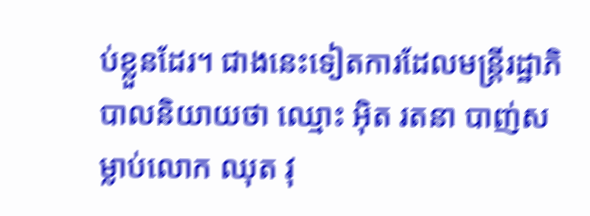ប់ខ្លួនដែរ។ ជាងនេះទៀតការដែលមន្ត្រីរដ្ឋាភិបាលនិយាយថា ឈ្មោះ អ៊ិត រតនា បាញ់សម្លាប់លោក ឈុត វុ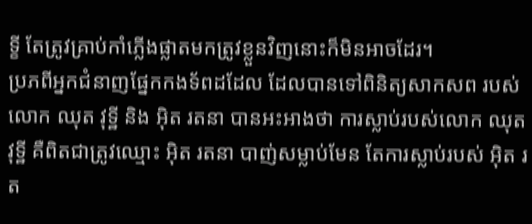ទ្ខី តែត្រូវគ្រាប់កាំភ្លើងផ្លាតមកត្រូវខ្លួនវិញនោះក៏មិនអាចដែរ។
ប្រភពីអ្នកជំនាញផ្នែកកងទ័ពដដែល ដែលបានទៅពិនិត្យសាកសព របស់លោក ឈុត វុទ្ឋី និង អ៊ិត រតនា បានអះអាងថា ការស្លាប់របស់លោក ឈុត វុទ្ឋី គឺពិតជាត្រូវឈ្មោះ អ៊ិត រតនា បាញ់សម្លាប់មែន តែការស្លាប់របស់ អ៊ិត រត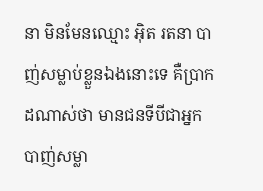នា មិនមែនឈ្មោះ អ៊ិត រតនា បាញ់សម្លាប់ខ្លួនឯងនោះទេ គឺប្រាកដណាស់ថា មានជនទីបីជាអ្នកបាញ់សម្លា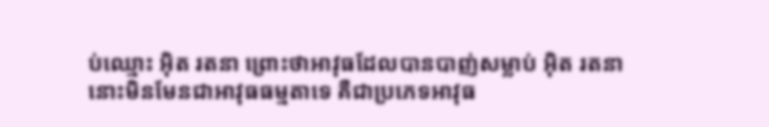ប់ឈ្មោះ អ៊ិត រតនា ព្រោះថាអាវុធដែលបានបាញ់សម្លាប់ អ៊ិត រតនានោះមិនមែនជាអាវុធធម្មតាទេ គឺជាប្រភេទអាវុធ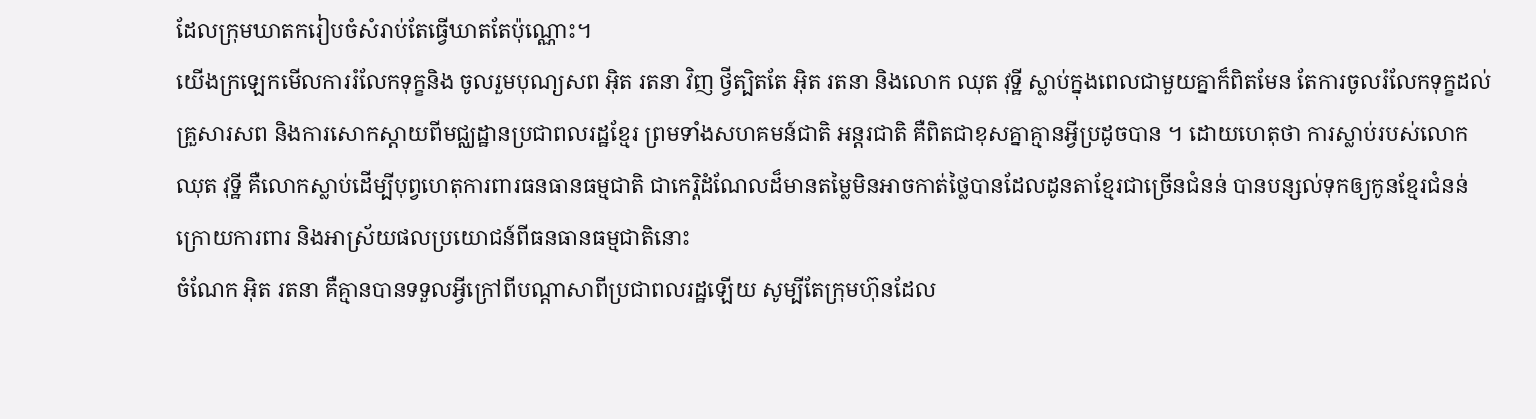ដែលក្រុមឃាតករៀបចំសំរាប់តែធ្វើឃាតតែប៉ុណ្ណោះ។
យើងក្រឡេកមើលការរំលែកទុក្ខនិង ចូលរួមបុណ្យសព អ៊ិត រតនា វិញ ថ្វីត្បិតតែ អ៊ិត រតនា និងលោក ឈុត វុទ្ឋី ស្លាប់ក្នុងពេលជាមួយគ្នាក៏ពិតមែន តែការចូលរំលែកទុក្ខដល់គ្រួសារសព និងការសោកស្តាយពីមជ្ឈដ្ឋានប្រជាពលរដ្ឋខ្មែរ ព្រមទាំងសហគមន៍ជាតិ អន្តរជាតិ គឺពិតជាខុសគ្នាគ្មានអ្វីប្រដូចបាន ។ ដោយហេតុថា ការស្លាប់របស់លោក ឈុត វុទ្ឋី គឺលោកស្លាប់ដើម្បីបុព្វហេតុការពារធនធានធម្មជាតិ ជាកេរ្តិដំណែលដ៏មានតម្លៃមិនអាចកាត់ថ្លៃបានដែលដូនតាខ្មែរជាច្រើនជំនន់ បានបន្សល់ទុកឲ្យកូនខ្មែរជំនន់ក្រោយការពារ និងអាស្រ័យផលប្រយោជន៍ពីធនធានធម្មជាតិនោះ
ចំណែក អ៊ិត រតនា គឺគ្មានបានទទួលអ្វីក្រៅពីបណ្តាសាពីប្រជាពលរដ្ឋឡើយ សូម្បីតែក្រុមហ៊ុនដែល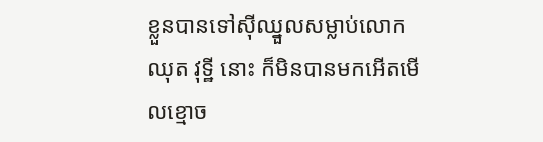ខ្លួនបានទៅស៊ីឈ្នួលសម្លាប់លោក ឈុត វុទ្ឋី នោះ ក៏មិនបានមកអើតមើលខ្មោច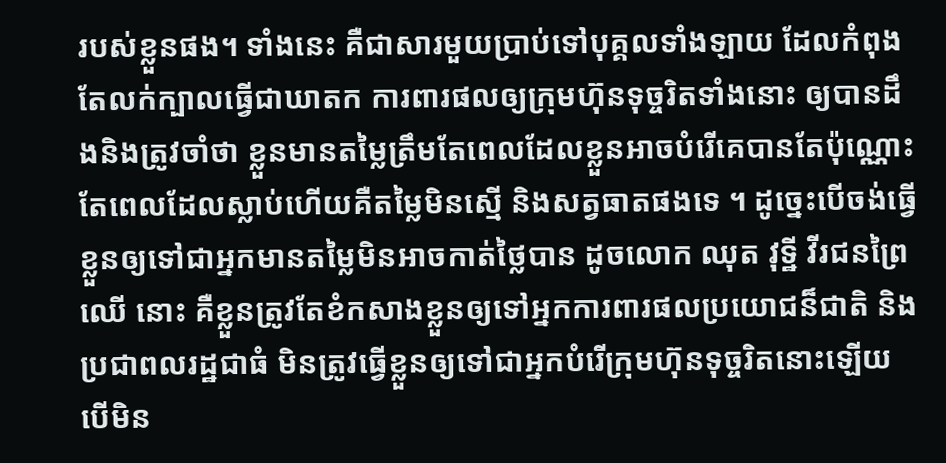របស់ខ្លួនផង។ ទាំងនេះ គឺជាសារមួយប្រាប់ទៅបុគ្គលទាំងឡាយ ដែលកំពុងតែលក់ក្បាលធ្វើជាឃាតក ការពារផលឲ្យក្រុមហ៊ុនទុច្ចរិតទាំងនោះ ឲ្យបានដឹងនិងត្រូវចាំថា ខ្លួនមានតម្លៃត្រឹមតែពេលដែលខ្លួនអាចបំរើគេបានតែប៉ុណ្ណោះ តែពេលដែលស្លាប់ហើយគឺតម្លៃមិនស្មើ និងសត្វធាតផងទេ ។ ដូច្នេះបើចង់ធ្វើខ្លួនឲ្យទៅជាអ្នកមានតម្លៃមិនអាចកាត់ថ្លៃបាន ដូចលោក ឈុត វុទ្ឋី វីរជនព្រៃឈើ នោះ គឺខ្លួនត្រូវតែខំកសាងខ្លួនឲ្យទៅអ្នកការពារផលប្រយោជន៏ជាតិ និងប្រជាពលរដ្ឋជាធំ មិនត្រូវធ្វើខ្លួនឲ្យទៅជាអ្នកបំរើក្រុមហ៊ុនទុច្ចរិតនោះឡើយ បើមិន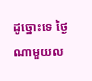ដូច្នោះទេ ថ្ងៃណាមួយល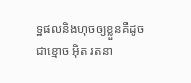ទ្ឋផលនិងហុចឲ្យខ្លួនគឺដូចជាខ្មោច អ៊ិត រតនា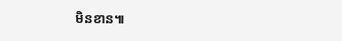មិនខាន៕